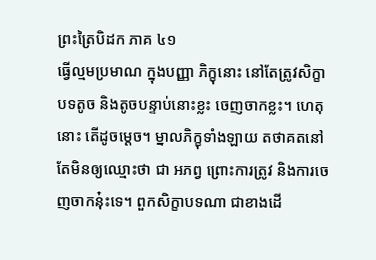ព្រះត្រៃបិដក ភាគ ៤១
ធ្វើល្មមប្រមាណ ក្នុងបញ្ញា ភិក្ខុនោះ នៅតែត្រូវសិក្ខាបទតូច និងតូចបន្ទាប់នោះខ្លះ ចេញចាកខ្លះ។ ហេតុនោះ តើដូចម្ដេច។ ម្នាលភិក្ខុទាំងឡាយ តថាគតនៅតែមិនឲ្យឈ្មោះថា ជា អភព្វ ព្រោះការត្រូវ និងការចេញចាកនុ៎ះទេ។ ពួកសិក្ខាបទណា ជាខាងដើ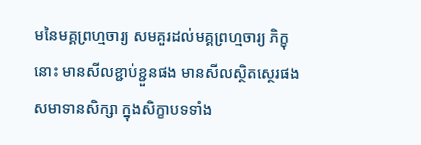មនៃមគ្គព្រហ្មចារ្យ សមគួរដល់មគ្គព្រហ្មចារ្យ ភិក្ខុនោះ មានសីលខ្ជាប់ខ្ជួនផង មានសីលស្ថិតស្ថេរផង សមាទានសិក្សា ក្នុងសិក្ខាបទទាំង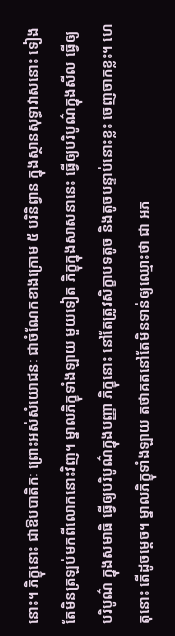នោះ។ ភិក្ខុនោះ ជាឱបបាតិកៈ ព្រោះអស់សំយោជនៈ ជាចំណែកខាងក្រោម ៥ បរិនិព្វាន ក្នុងស្ថានសុទ្ធាវាសនោះ ទៀងតែមិនត្រឡប់មកពីលោកនោះវិញ។ ម្នាលភិក្ខុទាំងឡាយ មួយទៀត ភិក្ខុក្នុងសាសនានេះ ធ្វើឲ្យបរិបូណ៌ក្នុងសីល ធ្វើឲ្យបរិបូណ៌ ក្នុងសមាធិ ធ្វើឲ្យបរិបូណ៌ក្នុងបញ្ញា ភិក្ខុនោះ នៅតែត្រូវសិក្ខាបទតូច និងតូចបន្ទាប់នោះខ្លះ ចេញចាកខ្លះ។ ហេតុនោះ តើដូចម្ដេច។ ម្នាលភិក្ខុទាំងឡាយ តថាគតនៅតែមិនទាន់ឲ្យឈ្មោះថា ជា អភ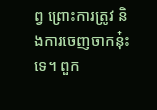ព្វ ព្រោះការត្រូវ និងការចេញចាកនុ៎ះទេ។ ពួក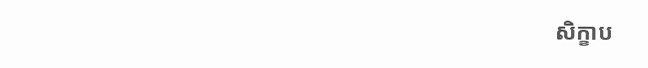សិក្ខាប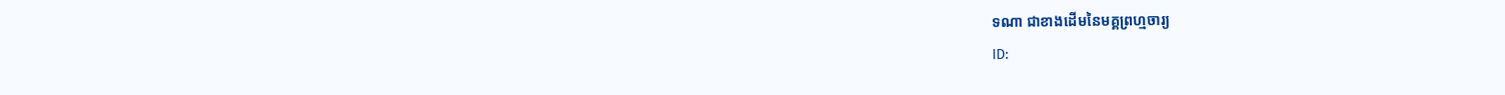ទណា ជាខាងដើមនៃមគ្គព្រហ្មចារ្យ
ID: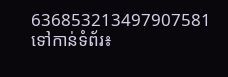636853213497907581
ទៅកាន់ទំព័រ៖